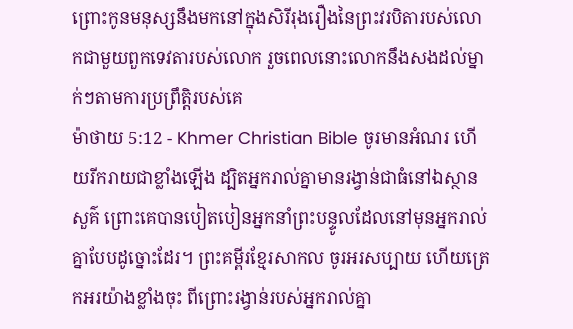ព្រោះកូនមនុស្សនឹងមកនៅក្នុងសិរីរុងរឿងនៃព្រះវរបិតារបស់លោកជាមួយពួកទេវតារបស់លោក រួចពេលនោះលោកនឹងសងដល់ម្នាក់ៗតាមការប្រព្រឹត្ដិរបស់គេ
ម៉ាថាយ 5:12 - Khmer Christian Bible ចូរមានអំណរ ហើយរីករាយជាខ្លាំងឡើង ដ្បិតអ្នករាល់គ្នាមានរង្វាន់ជាធំនៅឯស្ថានសួគ៌ ព្រោះគេបានបៀតបៀនអ្នកនាំព្រះបន្ទូលដែលនៅមុនអ្នករាល់គ្នាបែបដូច្នោះដែរ។ ព្រះគម្ពីរខ្មែរសាកល ចូរអរសប្បាយ ហើយត្រេកអរយ៉ាងខ្លាំងចុះ ពីព្រោះរង្វាន់របស់អ្នករាល់គ្នា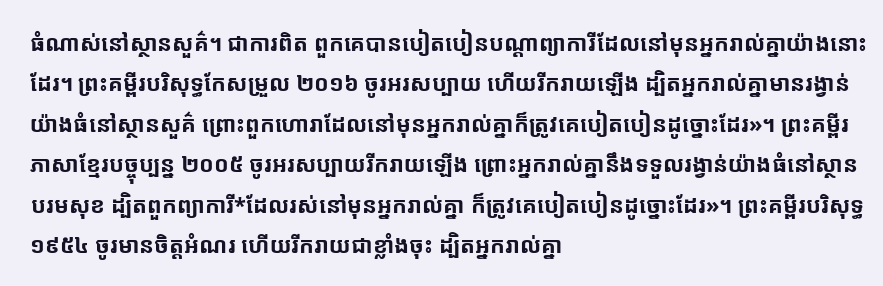ធំណាស់នៅស្ថានសួគ៌។ ជាការពិត ពួកគេបានបៀតបៀនបណ្ដាព្យាការីដែលនៅមុនអ្នករាល់គ្នាយ៉ាងនោះដែរ។ ព្រះគម្ពីរបរិសុទ្ធកែសម្រួល ២០១៦ ចូរអរសប្បាយ ហើយរីករាយឡើង ដ្បិតអ្នករាល់គ្នាមានរង្វាន់យ៉ាងធំនៅស្ថានសួគ៌ ព្រោះពួកហោរាដែលនៅមុនអ្នករាល់គ្នាក៏ត្រូវគេបៀតបៀនដូច្នោះដែរ»។ ព្រះគម្ពីរភាសាខ្មែរបច្ចុប្បន្ន ២០០៥ ចូរអរសប្បាយរីករាយឡើង ព្រោះអ្នករាល់គ្នានឹងទទួលរង្វាន់យ៉ាងធំនៅស្ថានបរមសុខ ដ្បិតពួកព្យាការី*ដែលរស់នៅមុនអ្នករាល់គ្នា ក៏ត្រូវគេបៀតបៀនដូច្នោះដែរ»។ ព្រះគម្ពីរបរិសុទ្ធ ១៩៥៤ ចូរមានចិត្តអំណរ ហើយរីករាយជាខ្លាំងចុះ ដ្បិតអ្នករាល់គ្នា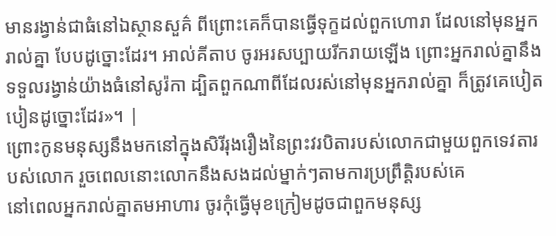មានរង្វាន់ជាធំនៅឯស្ថានសួគ៌ ពីព្រោះគេក៏បានធ្វើទុក្ខដល់ពួកហោរា ដែលនៅមុនអ្នករាល់គ្នា បែបដូច្នោះដែរ។ អាល់គីតាប ចូរអរសប្បាយរីករាយឡើង ព្រោះអ្នករាល់គ្នានឹងទទួលរង្វាន់យ៉ាងធំនៅសូរ៉កា ដ្បិតពួកណាពីដែលរស់នៅមុនអ្នករាល់គ្នា ក៏ត្រូវគេបៀតបៀនដូច្នោះដែរ»។ |
ព្រោះកូនមនុស្សនឹងមកនៅក្នុងសិរីរុងរឿងនៃព្រះវរបិតារបស់លោកជាមួយពួកទេវតារបស់លោក រួចពេលនោះលោកនឹងសងដល់ម្នាក់ៗតាមការប្រព្រឹត្ដិរបស់គេ
នៅពេលអ្នករាល់គ្នាតមអាហារ ចូរកុំធ្វើមុខក្រៀមដូចជាពួកមនុស្ស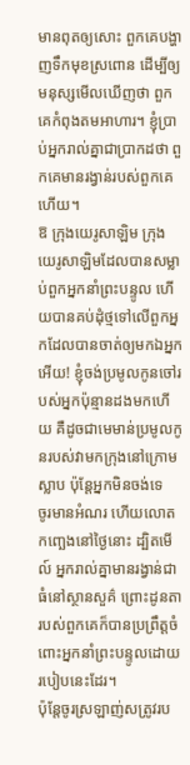មានពុតឲ្យសោះ ពួកគេបង្ហាញទឹកមុខស្រពោន ដើម្បីឲ្យមនុស្សមើលឃើញថា ពួកគេកំពុងតមអាហារ។ ខ្ញុំបា្រប់អ្នករាល់គ្នាជាបា្រកដថា ពួកគេមានរង្វាន់របស់ពួកគេហើយ។
ឱ ក្រុងយេរូសាឡិម ក្រុងយេរូសាឡិមដែលបានសម្លាប់ពួកអ្នកនាំព្រះបន្ទូល ហើយបានគប់ដុំថ្មទៅលើពួកអ្នកដែលបានចាត់ឲ្យមកឯអ្នកអើយ! ខ្ញុំចង់ប្រមូលកូនចៅរបស់អ្នកប៉ុន្មានដងមកហើយ គឺដូចជាមេមាន់ប្រមូលកូនរបស់វាមកក្រុងនៅក្រោមស្លាប ប៉ុន្ដែអ្នកមិនចង់ទេ
ចូរមានអំណរ ហើយលោតកញ្ឆេងនៅថ្ងៃនោះ ដ្បិតមើល៍ អ្នករាល់គ្នាមានរង្វាន់ជាធំនៅស្ថានសួគ៌ ព្រោះដូនតារបស់ពួកគេក៏បានប្រព្រឹត្ដចំពោះអ្នកនាំព្រះបន្ទូលដោយរបៀបនេះដែរ។
ប៉ុន្ដែចូរស្រឡាញ់សត្រូវរប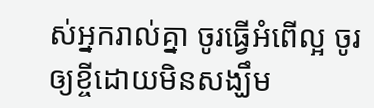ស់អ្នករាល់គ្នា ចូរធ្វើអំពើល្អ ចូរឲ្យខ្ចីដោយមិនសង្ឃឹម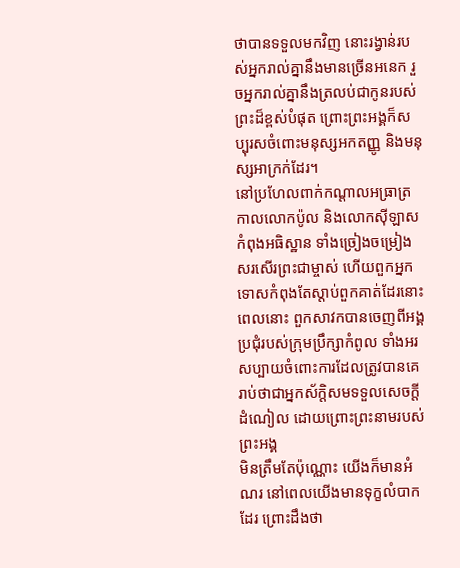ថាបានទទួលមកវិញ នោះរង្វាន់របស់អ្នករាល់គ្នានឹងមានច្រើនអនេក រួចអ្នករាល់គ្នានឹងត្រលប់ជាកូនរបស់ព្រះដ៏ខ្ពស់បំផុត ព្រោះព្រះអង្គក៏សប្បុរសចំពោះមនុស្សអកតញ្ញូ និងមនុស្សអាក្រក់ដែរ។
នៅប្រហែលពាក់កណ្ដាលអធ្រាត្រ កាលលោកប៉ូល និងលោកស៊ីឡាសកំពុងអធិស្ឋាន ទាំងច្រៀងចម្រៀងសរសើរព្រះជាម្ចាស់ ហើយពួកអ្នកទោសកំពុងតែស្ដាប់ពួកគាត់ដែរនោះ
ពេលនោះ ពួកសាវកបានចេញពីអង្គប្រជុំរបស់ក្រុមប្រឹក្សាកំពូល ទាំងអរសប្បាយចំពោះការដែលត្រូវបានគេរាប់ថាជាអ្នកស័ក្ដិសមទទួលសេចក្ដីដំណៀល ដោយព្រោះព្រះនាមរបស់ព្រះអង្គ
មិនត្រឹមតែប៉ុណ្ណោះ យើងក៏មានអំណរ នៅពេលយើងមានទុក្ខលំបាកដែរ ព្រោះដឹងថា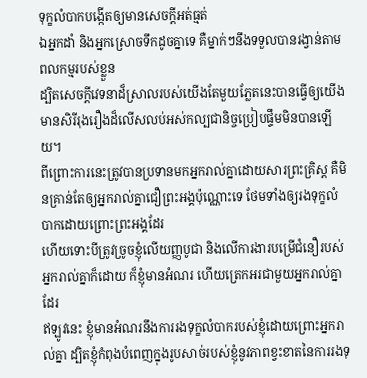ទុក្ខលំបាកបង្កើតឲ្យមានសេចក្ដីអត់ធ្មត់
ឯអ្នកដាំ និងអ្នកស្រោចទឹកដូចគ្នាទេ គឺម្នាក់ៗនឹងទទួលបានរង្វាន់តាមពលកម្មរបស់ខ្លួន
ដ្បិតសេចក្ដីវេទនាដ៏ស្រាលរបស់យើងតែមួយភ្លែតនេះបានធ្វើឲ្យយើងមានសិរីរុងរឿងដ៏លើសលប់អស់កល្បជានិច្ចប្រៀបផ្ទឹមមិនបានឡើយ។
ពីព្រោះការនេះត្រូវបានប្រទានមកអ្នករាល់គ្នាដោយសារព្រះគ្រិស្ដ គឺមិនគ្រាន់តែឲ្យអ្នករាល់គ្នាជឿព្រះអង្គប៉ុណ្ណោះទេ ថែមទាំងឲ្យរងទុក្ខលំបាកដោយព្រោះព្រះអង្គដែរ
ហើយទោះបីត្រូវច្រូចខ្ញុំលើយញ្ញបូជា និងលើការងារបម្រើជំនឿរបស់អ្នករាល់គ្នាក៏ដោយ ក៏ខ្ញុំមានអំណរ ហើយត្រេកអរជាមួយអ្នករាល់គ្នាដែរ
ឥឡូវនេះ ខ្ញុំមានអំណរនឹងការរងទុក្ខលំបាករបស់ខ្ញុំដោយព្រោះអ្នករាល់គ្នា ដ្បិតខ្ញុំកំពុងបំពេញក្នុងរូបសាច់របស់ខ្ញុំនូវភាពខ្វះខាតនៃការរងទុ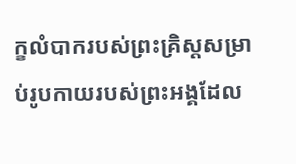ក្ខលំបាករបស់ព្រះគ្រិស្ដសម្រាប់រូបកាយរបស់ព្រះអង្គដែល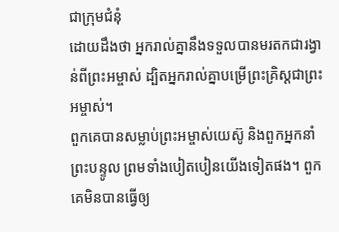ជាក្រុមជំនុំ
ដោយដឹងថា អ្នករាល់គ្នានឹងទទួលបានមរតកជារង្វាន់ពីព្រះអម្ចាស់ ដ្បិតអ្នករាល់គ្នាបម្រើព្រះគ្រិស្ដជាព្រះអម្ចាស់។
ពួកគេបានសម្លាប់ព្រះអម្ចាស់យេស៊ូ និងពួកអ្នកនាំព្រះបន្ទូល ព្រមទាំងបៀតបៀនយើងទៀតផង។ ពួកគេមិនបានធ្វើឲ្យ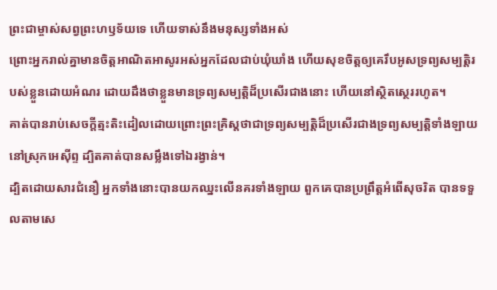ព្រះជាម្ចាស់សព្វព្រះហឫទ័យទេ ហើយទាស់នឹងមនុស្សទាំងអស់
ព្រោះអ្នករាល់គ្នាមានចិត្ដអាណិតអាសូរអស់អ្នកដែលជាប់ឃុំឃាំង ហើយសុខចិត្ដឲ្យគេរឹបអូសទ្រព្យសម្បត្ដិរបស់ខ្លួនដោយអំណរ ដោយដឹងថាខ្លួនមានទ្រព្យសម្បត្ដិដ៏ប្រសើរជាងនោះ ហើយនៅស្ថិតស្ថេររហូត។
គាត់បានរាប់សេចក្ដីត្មះតិះដៀលដោយព្រោះព្រះគ្រិស្ដថាជាទ្រព្យសម្បត្ដិដ៏ប្រសើរជាងទ្រព្យសម្បត្តិទាំងឡាយនៅស្រុកអេស៊ីព្ទ ដ្បិតគាត់បានសម្លឹងទៅឯរង្វាន់។
ដ្បិតដោយសារជំនឿ អ្នកទាំងនោះបានយកឈ្នះលើនគរទាំងឡាយ ពួកគេបានប្រព្រឹត្ដអំពើសុចរិត បានទទួលតាមសេ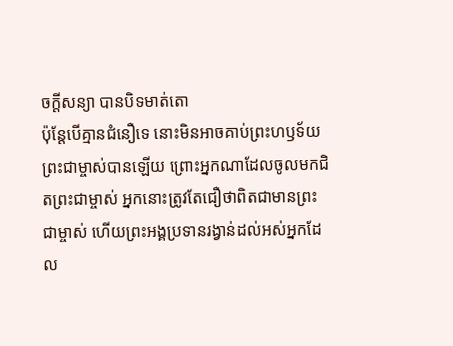ចក្ដីសន្យា បានបិទមាត់តោ
ប៉ុន្ដែបើគ្មានជំនឿទេ នោះមិនអាចគាប់ព្រះហឫទ័យព្រះជាម្ចាស់បានឡើយ ព្រោះអ្នកណាដែលចូលមកជិតព្រះជាម្ចាស់ អ្នកនោះត្រូវតែជឿថាពិតជាមានព្រះជាម្ចាស់ ហើយព្រះអង្គប្រទានរង្វាន់ដល់អស់អ្នកដែល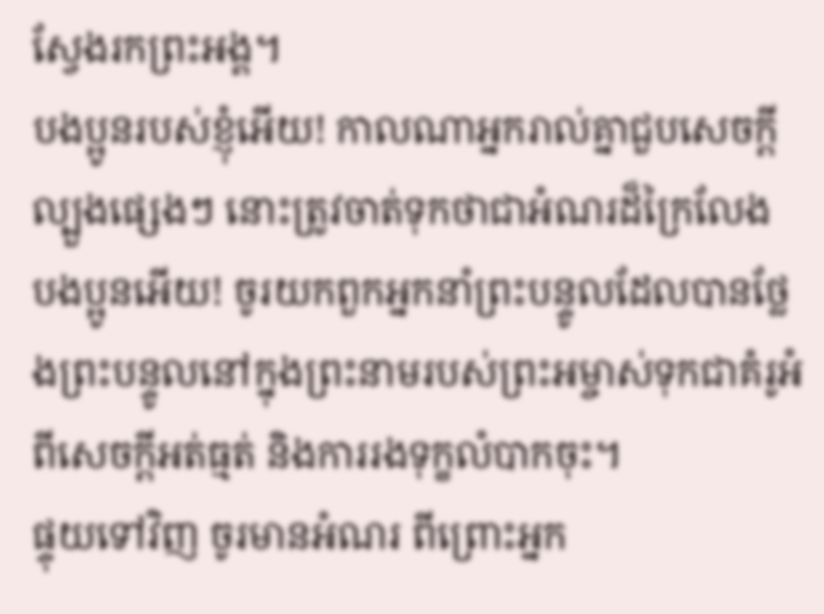ស្វែងរកព្រះអង្គ។
បងប្អូនរបស់ខ្ញុំអើយ! កាលណាអ្នករាល់គ្នាជួបសេចក្ដីល្បួងផ្សេងៗ នោះត្រូវចាត់ទុកថាជាអំណរដ៏ក្រៃលែង
បងប្អូនអើយ! ចូរយកពួកអ្នកនាំព្រះបន្ទូលដែលបានថ្លែងព្រះបន្ទូលនៅក្នុងព្រះនាមរបស់ព្រះអម្ចាស់ទុកជាគំរូអំពីសេចក្ដីអត់ធ្មត់ និងការរងទុក្ខលំបាកចុះ។
ផ្ទុយទៅវិញ ចូរមានអំណរ ពីព្រោះអ្នក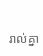រាល់គ្នា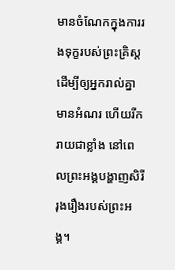មានចំណែកក្នុងការរងទុក្ខរបស់ព្រះគ្រិស្ដ ដើម្បីឲ្យអ្នករាល់គ្នាមានអំណរ ហើយរីករាយជាខ្លាំង នៅពេលព្រះអង្គបង្ហាញសិរីរុងរឿងរបស់ព្រះអង្គ។